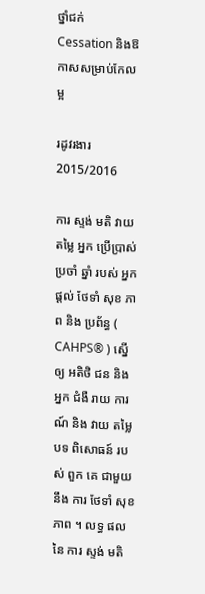ថ្នាំជក់ Cessation និងឱកាសសម្រាប់កែលម្អ

រដូវរងារ 2015/2016

ការ ស្ទង់ មតិ វាយ តម្លៃ អ្នក ប្រើប្រាស់ ប្រចាំ ឆ្នាំ របស់ អ្នក ផ្តល់ ថែទាំ សុខ ភាព និង ប្រព័ន្ធ ( CAHPS® ) ស្នើ ឲ្យ អតិថិ ជន និង អ្នក ជំងឺ រាយ ការណ៍ និង វាយ តម្លៃ បទ ពិសោធន៍ របស់ ពួក គេ ជាមួយ នឹង ការ ថែទាំ សុខ ភាព ។ លទ្ធ ផល នៃ ការ ស្ទង់ មតិ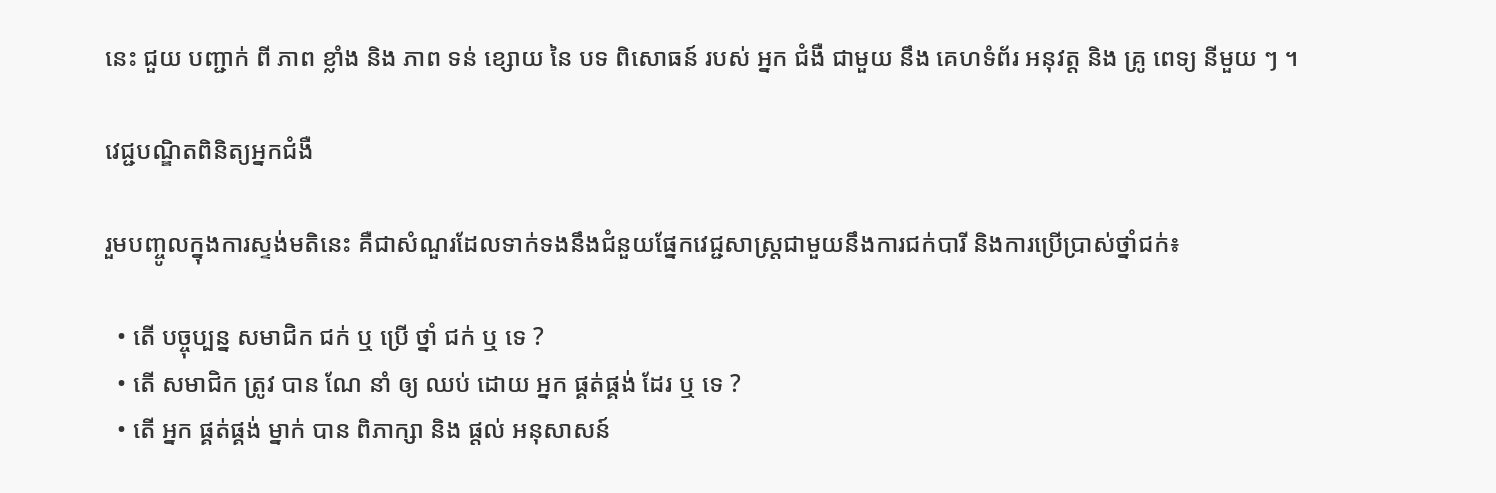នេះ ជួយ បញ្ជាក់ ពី ភាព ខ្លាំង និង ភាព ទន់ ខ្សោយ នៃ បទ ពិសោធន៍ របស់ អ្នក ជំងឺ ជាមួយ នឹង គេហទំព័រ អនុវត្ត និង គ្រូ ពេទ្យ នីមួយ ៗ ។

វេជ្ជបណ្ឌិតពិនិត្យអ្នកជំងឺ

រួមបញ្ចូលក្នុងការស្ទង់មតិនេះ គឺជាសំណួរដែលទាក់ទងនឹងជំនួយផ្នែកវេជ្ជសាស្រ្តជាមួយនឹងការជក់បារី និងការប្រើប្រាស់ថ្នាំជក់៖

  • តើ បច្ចុប្បន្ន សមាជិក ជក់ ឬ ប្រើ ថ្នាំ ជក់ ឬ ទេ ?
  • តើ សមាជិក ត្រូវ បាន ណែ នាំ ឲ្យ ឈប់ ដោយ អ្នក ផ្គត់ផ្គង់ ដែរ ឬ ទេ ?
  • តើ អ្នក ផ្គត់ផ្គង់ ម្នាក់ បាន ពិភាក្សា និង ផ្តល់ អនុសាសន៍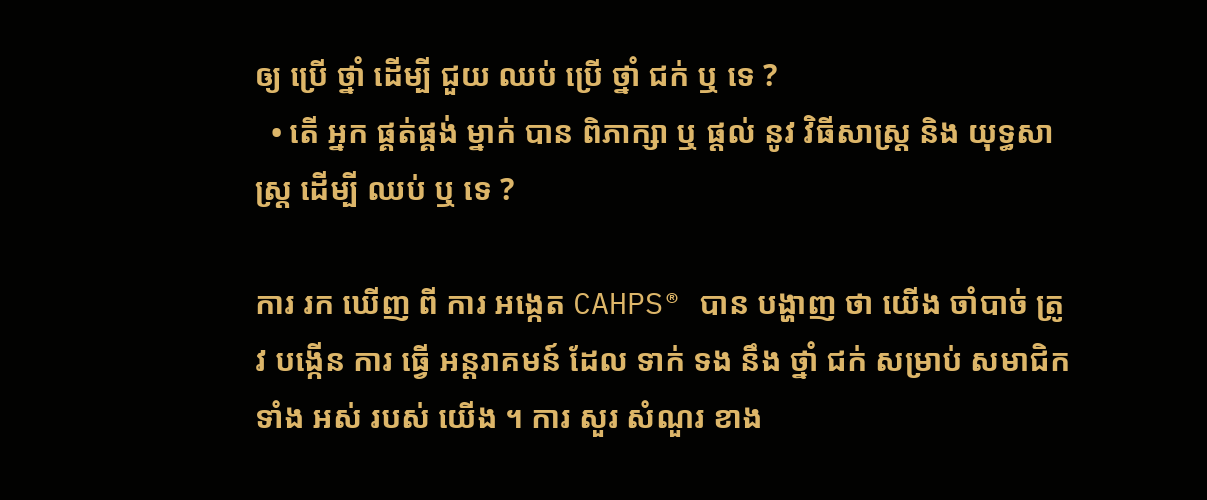ឲ្យ ប្រើ ថ្នាំ ដើម្បី ជួយ ឈប់ ប្រើ ថ្នាំ ជក់ ឬ ទេ ?
  • តើ អ្នក ផ្គត់ផ្គង់ ម្នាក់ បាន ពិភាក្សា ឬ ផ្តល់ នូវ វិធីសាស្ត្រ និង យុទ្ធសាស្ត្រ ដើម្បី ឈប់ ឬ ទេ ?

ការ រក ឃើញ ពី ការ អង្កេត CAHPS® បាន បង្ហាញ ថា យើង ចាំបាច់ ត្រូវ បង្កើន ការ ធ្វើ អន្តរាគមន៍ ដែល ទាក់ ទង នឹង ថ្នាំ ជក់ សម្រាប់ សមាជិក ទាំង អស់ របស់ យើង ។ ការ សួរ សំណួរ ខាង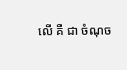លើ គឺ ជា ចំណុច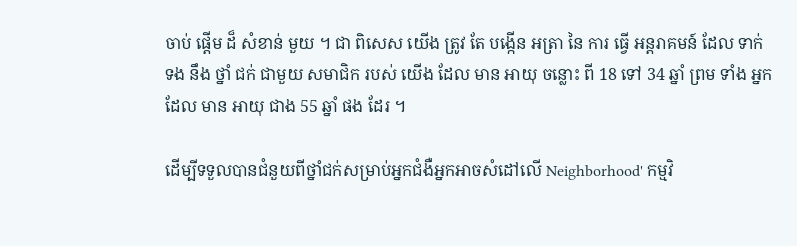ចាប់ ផ្តើម ដ៏ សំខាន់ មួយ ។ ជា ពិសេស យើង ត្រូវ តែ បង្កើន អត្រា នៃ ការ ធ្វើ អន្តរាគមន៍ ដែល ទាក់ ទង នឹង ថ្នាំ ជក់ ជាមួយ សមាជិក របស់ យើង ដែល មាន អាយុ ចន្លោះ ពី 18 ទៅ 34 ឆ្នាំ ព្រម ទាំង អ្នក ដែល មាន អាយុ ជាង 55 ឆ្នាំ ផង ដែរ ។

ដើម្បីទទួលបានជំនួយពីថ្នាំជក់សម្រាប់អ្នកជំងឺអ្នកអាចសំដៅលើ Neighborhood' កម្មវិ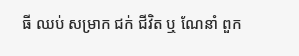ធី ឈប់ សម្រាក ជក់ ជីវិត ឬ ណែនាំ ពួក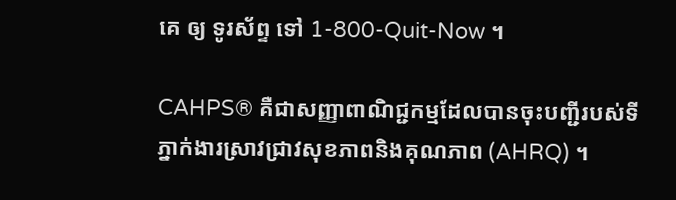គេ ឲ្យ ទូរស័ព្ទ ទៅ 1-800-Quit-Now ។

CAHPS® គឺជាសញ្ញាពាណិជ្ជកម្មដែលបានចុះបញ្ជីរបស់ទីភ្នាក់ងារស្រាវជ្រាវសុខភាពនិងគុណភាព (AHRQ) ។